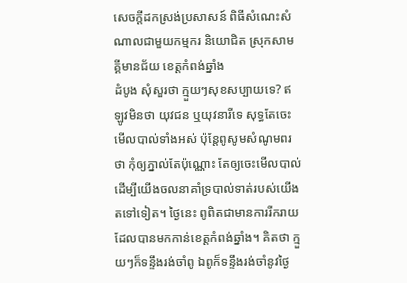សេចក្តីដកស្រង់ប្រសាសន៍ ពិធីសំណេះសំណាលជាមួយកម្មករ និយោជិត ស្រុកសាមគ្គីមានជ័យ ខេត្តកំពង់ឆ្នាំង
ដំបូង សុំសួរថា ក្មួយៗសុខសប្បាយទេ? ឥឡូវមិនថា យុវជន ឬយុវនារីទេ សុទ្ធតែចេះមើលបាល់ទាំងអស់ ប៉ុន្តែពូសូមសំណូមពរថា កុំឲ្យភ្នាល់តែប៉ុណ្ណោះ តែឲ្យចេះមើលបាល់ ដើម្បីយើងចលនាគាំទ្របាល់ទាត់របស់យើងតទៅទៀត។ ថ្ងៃនេះ ពូពិតជាមានការរីករាយ ដែលបានមកកាន់ខេត្តកំពង់ឆ្នាំង។ គិតថា ក្មួយៗក៏ទន្ទឹងរង់ចាំពូ ឯពូក៏ទន្ទឹងរង់ចាំនូវថ្ងៃ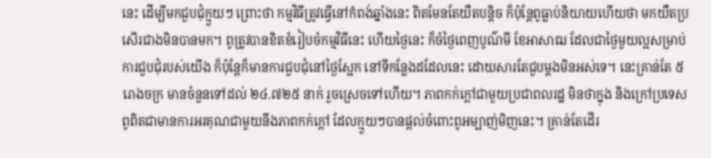នេះ ដើម្បីមកជួបជុំក្មួយៗ ព្រោះថា កម្មវិធីត្រូវធ្វើនៅកំពង់ឆ្នាំងនេះ ពិតមែនតែយឺតបន្ដិច ក៏ប៉ុន្តែពូធ្លាប់និយាយហើយថា មកយឺតប្រសើរជាងមិនបានមក។ ពូត្រូវបានខិតខំរៀបចំកម្មវិធីនេះ ហើយថ្ងៃនេះ ក៏ចំថ្ងៃពេញបូណ៌មី ខែអាសាឍ ដែលជាថ្ងៃមួយល្អសម្រាប់ការជួបជុំរបស់យើង ក៏ប៉ុន្តែក៏មានការជួបជុំនៅថ្ងៃស្អែក នៅទីកន្លែងដដែលនេះ ដោយសារតែជួបម្ដងមិនអស់ទេ។ នេះគ្រាន់តែ ៥ រោងចក្រ មានចំនួនទៅដល់ ២៤.៧២៥ នាក់ រួចស្រេចទៅហើយ។ ភាពកក់ក្ដៅជាមួយប្រជាពលរដ្ឋ មិនថាក្នុង និងក្រៅប្រទេស ពូពិតជាមានការអរគុណជាមួយនឹងភាពកក់ក្ដៅ ដែលក្មួយៗបានផ្ដល់ចំពោះពូអម្បាញ់មិញនេះ។ គ្រាន់តែដើរ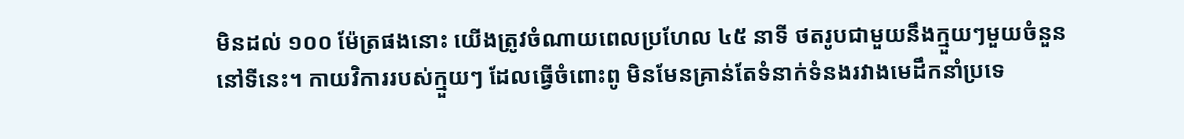មិនដល់ ១០០ ម៉ែត្រផងនោះ យើងត្រូវចំណាយពេលប្រហែល ៤៥ នាទី ថតរូបជាមួយនឹងក្មួយៗមួយចំនួននៅទីនេះ។ កាយវិការរបស់ក្មួយៗ ដែលធ្វើចំពោះពូ មិនមែនគ្រាន់តែទំនាក់ទំនងរវាងមេដឹកនាំប្រទេ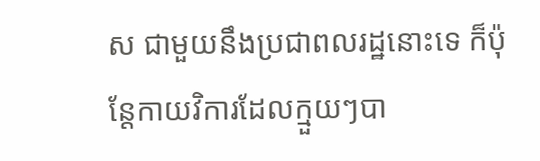ស ជាមួយនឹងប្រជាពលរដ្ឋនោះទេ ក៏ប៉ុន្តែកាយវិការដែលក្មួយៗបា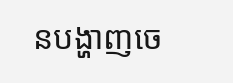នបង្ហាញចេ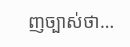ញច្បាស់ថា…